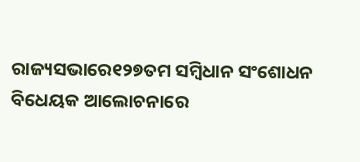ରାଜ୍ୟସଭାରେ୧୨୭ତମ ସମ୍ବିଧାନ ସଂଶୋଧନ ବିଧେୟକ ଆଲୋଚନାରେ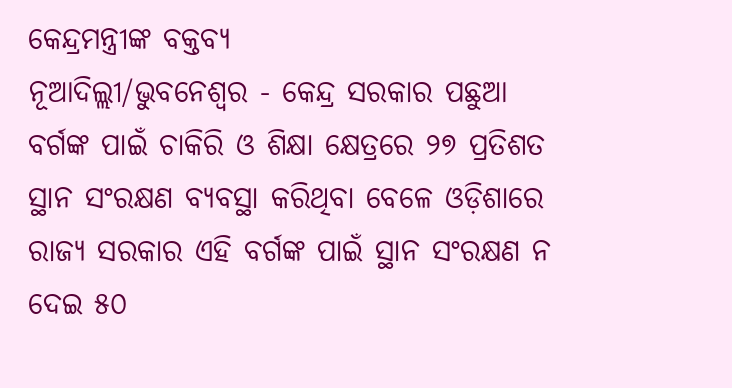କେନ୍ଦ୍ରମନ୍ତ୍ରୀଙ୍କ ବକ୍ତବ୍ୟ
ନୂଆଦିଲ୍ଲୀ/ଭୁବନେଶ୍ୱର - କେନ୍ଦ୍ର ସରକାର ପଛୁଆ ବର୍ଗଙ୍କ ପାଇଁ ଚାକିରି ଓ ଶିକ୍ଷା କ୍ଷେତ୍ରରେ ୨୭ ପ୍ରତିଶତ ସ୍ଥାନ ସଂରକ୍ଷଣ ବ୍ୟବସ୍ଥା କରିଥିବା ବେଳେ ଓଡ଼ିଶାରେ ରାଜ୍ୟ ସରକାର ଏହି ବର୍ଗଙ୍କ ପାଇଁ ସ୍ଥାନ ସଂରକ୍ଷଣ ନ ଦେଇ ୫୦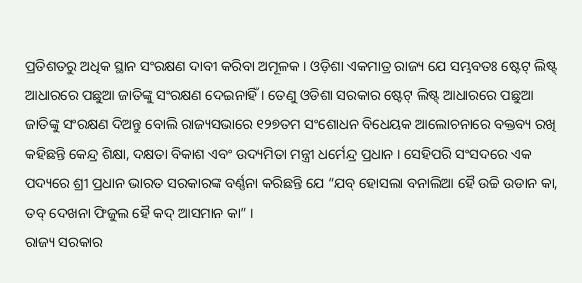ପ୍ରତିଶତରୁ ଅଧିକ ସ୍ଥାନ ସଂରକ୍ଷଣ ଦାବୀ କରିବା ଅମୂଳକ । ଓଡ଼ିଶା ଏକମାତ୍ର ରାଜ୍ୟ ଯେ ସମ୍ଭବତଃ ଷ୍ଟେଟ୍ ଲିଷ୍ଟ୍ ଆଧାରରେ ପଛୁଆ ଜାତିଙ୍କୁ ସଂରକ୍ଷଣ ଦେଇନାହିଁ । ତେଣୁ ଓଡିଶା ସରକାର ଷ୍ଟେଟ୍ ଲିଷ୍ଟ୍ ଆଧାରରେ ପଛୁଆ ଜାତିଙ୍କୁ ସଂରକ୍ଷଣ ଦିଅନ୍ତୁ ବୋଲି ରାଜ୍ୟସଭାରେ ୧୨୭ତମ ସଂଶୋଧନ ବିଧେୟକ ଆଲୋଚନାରେ ବକ୍ତବ୍ୟ ରଖି କହିଛନ୍ତି କେନ୍ଦ୍ର ଶିକ୍ଷା, ଦକ୍ଷତା ବିକାଶ ଏବଂ ଉଦ୍ୟମିତା ମନ୍ତ୍ରୀ ଧର୍ମେନ୍ଦ୍ର ପ୍ରଧାନ । ସେହିପରି ସଂସଦରେ ଏକ ପଦ୍ୟରେ ଶ୍ରୀ ପ୍ରଧାନ ଭାରତ ସରକାରଙ୍କ ବର୍ଣ୍ଣନା କରିଛନ୍ତି ଯେ “ଯବ୍ ହୋସଲା ବନାଲିଆ ହୈ ଉଚ୍ଚି ଉଡାନ କା, ତବ୍ ଦେଖନା ଫିଜୁଲ ହୈ କଦ୍ ଆସମାନ କା” ।
ରାଜ୍ୟ ସରକାର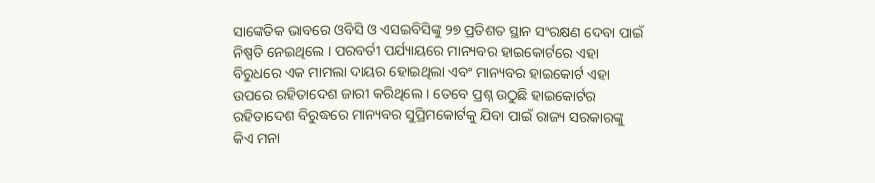ସାଙ୍କେତିକ ଭାବରେ ଓବିସି ଓ ଏସଇବିସିଙ୍କୁ ୨୭ ପ୍ରତିଶତ ସ୍ଥାନ ସଂରକ୍ଷଣ ଦେବା ପାଇଁ ନିଷ୍ପତି ନେଇଥିଲେ । ପରବର୍ତୀ ପର୍ଯ୍ୟାୟରେ ମାନ୍ୟବର ହାଇକୋର୍ଟରେ ଏହା ବିରୁଧରେ ଏକ ମାମଲା ଦାୟର ହୋଇଥିଲା ଏବଂ ମାନ୍ୟବର ହାଇକୋର୍ଟ ଏହା ଉପରେ ରହିତାଦେଶ ଜାରୀ କରିଥିଲେ । ତେବେ ପ୍ରଶ୍ନ ଉଠୁଛି ହାଇକୋର୍ଟର ରହିତାଦେଶ ବିରୁଦ୍ଧରେ ମାନ୍ୟବର ସୁପ୍ରିମକୋର୍ଟକୁ ଯିବା ପାଇଁ ରାଜ୍ୟ ସରକାରଙ୍କୁ କିଏ ମନା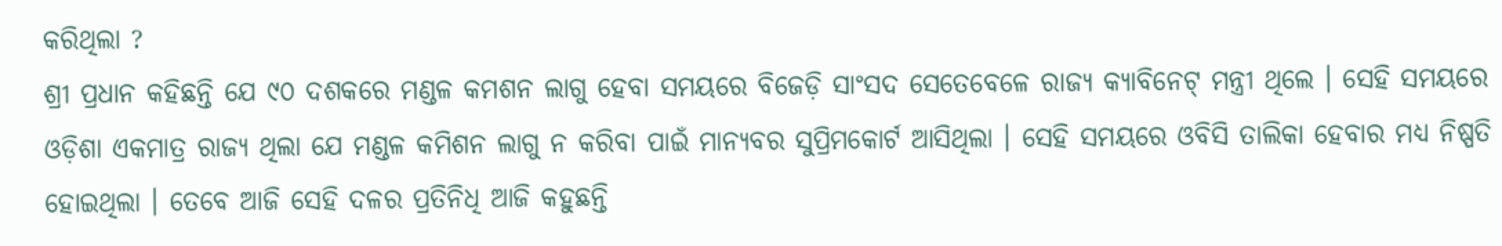କରିଥିଲା ?
ଶ୍ରୀ ପ୍ରଧାନ କହିଛନ୍ତି ଯେ ୯୦ ଦଶକରେ ମଣ୍ଡଳ କମଶନ ଲାଗୁ ହେବା ସମୟରେ ବିଜେଡ଼ି ସାଂସଦ ସେତେବେଳେ ରାଜ୍ୟ କ୍ୟାବିନେଟ୍ ମନ୍ତ୍ରୀ ଥିଲେ । ସେହି ସମୟରେ ଓଡ଼ିଶା ଏକମାତ୍ର ରାଜ୍ୟ ଥିଲା ଯେ ମଣ୍ଡଳ କମିଶନ ଲାଗୁ ନ କରିବା ପାଇଁ ମାନ୍ୟବର ସୁପ୍ରିମକୋର୍ଟ ଆସିଥିଲା । ସେହି ସମୟରେ ଓବିସି ତାଲିକା ହେବାର ମଧ୍ୟ ନିଷ୍ପତି ହୋଇଥିଲା । ତେବେ ଆଜି ସେହି ଦଳର ପ୍ରତିନିଧି ଆଜି କହୁଛନ୍ତି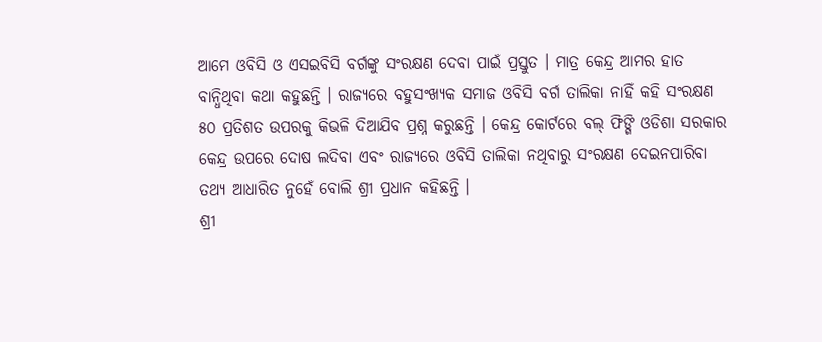ଆମେ ଓବିସି ଓ ଏସଇବିସି ବର୍ଗଙ୍କୁ ସଂରକ୍ଷଣ ଦେବା ପାଇଁ ପ୍ରସ୍ତୁତ । ମାତ୍ର କେନ୍ଦ୍ର ଆମର ହାତ ବାନ୍ଧିଥିବା କଥା କହୁଛନ୍ତି । ରାଜ୍ୟରେ ବହୁସଂଖ୍ୟକ ସମାଜ ଓବିସି ବର୍ଗ ତାଲିକା ନାହିଁ କହି ସଂରକ୍ଷଣ ୫୦ ପ୍ରତିଶତ ଉପରକୁ କିଭଳି ଦିଆଯିବ ପ୍ରଶ୍ନ କରୁଛନ୍ତି । କେନ୍ଦ୍ର କୋର୍ଟରେ ବଲ୍ ଫିଙ୍ଗି ଓଡିଶା ସରକାର କେନ୍ଦ୍ର ଉପରେ ଦୋଷ ଲଦିବା ଏବଂ ରାଜ୍ୟରେ ଓବିସି ତାଲିକା ନଥିବାରୁ ସଂରକ୍ଷଣ ଦେଇନପାରିବା ତଥ୍ୟ ଆଧାରିତ ନୁହେଁ ବୋଲି ଶ୍ରୀ ପ୍ରଧାନ କହିଛନ୍ତି ।
ଶ୍ରୀ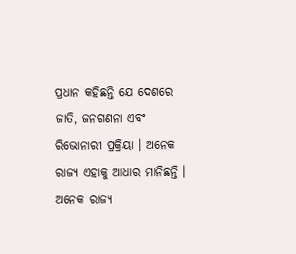ପ୍ରଧାନ କହିଛନ୍ତି ଯେ ଦେଶରେ ଜାତି, ଜନଗଣନା ଏବଂ ରିଭୋନାରୀ ପ୍ରକ୍ରିୟା । ଅନେକ ରାଜ୍ୟ ଏହାକୁ ଆଧାର ମାନିଛନ୍ତି । ଅନେକ ରାଜ୍ୟ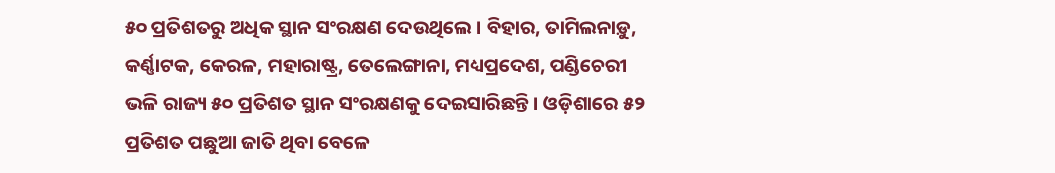୫୦ ପ୍ରତିଶତରୁ ଅଧିକ ସ୍ଥାନ ସଂରକ୍ଷଣ ଦେଉଥିଲେ । ବିହାର, ତାମିଲନାଡ଼ୁ, କର୍ଣ୍ଣାଟକ, କେରଳ, ମହାରାଷ୍ଟ୍ର, ତେଲେଙ୍ଗାନା, ମଧ୍ୟପ୍ରଦେଶ, ପଣ୍ଡିଚେରୀ ଭଳି ରାଜ୍ୟ ୫୦ ପ୍ରତିଶତ ସ୍ଥାନ ସଂରକ୍ଷଣକୁ ଦେଇସାରିଛନ୍ତି । ଓଡ଼ିଶାରେ ୫୨ ପ୍ରତିଶତ ପଛୁଆ ଜାତି ଥିବା ବେଳେ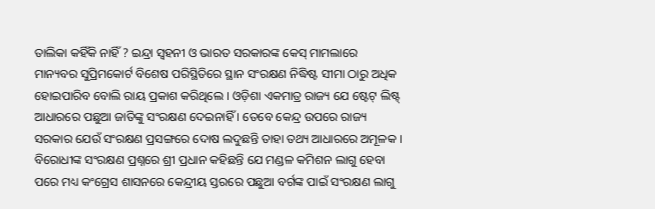ତାଲିକା କହିଁକି ନାହିଁ ? ଇନ୍ଦ୍ରା ସ୍ୱହନୀ ଓ ଭାରତ ସରକାରଙ୍କ କେସ୍ ମାମଲାରେ ମାନ୍ୟବର ସୁପ୍ରିମକୋର୍ଟ ବିଶେଷ ପରିସ୍ଥିତିରେ ସ୍ଥାନ ସଂରକ୍ଷଣ ନିଦ୍ଧିଷ୍ଟ ସୀମା ଠାରୁ ଅଧିକ ହୋଇପାରିବ ବୋଲି ରାୟ ପ୍ରକାଶ କରିଥିଲେ । ଓଡ଼ିଶା ଏକମାତ୍ର ରାଜ୍ୟ ଯେ ଷ୍ଟେଟ୍ ଲିଷ୍ଟ୍ ଆଧାରରେ ପଛୁଆ ଜାତିଙ୍କୁ ସଂରକ୍ଷଣ ଦେଇନାହିଁ । ତେବେ କେନ୍ଦ୍ର ଉପରେ ରାଜ୍ୟ ସରକାର ଯେଉଁ ସଂରକ୍ଷଣ ପ୍ରସଙ୍ଗରେ ଦୋଷ ଲଦୁଛନ୍ତି ତାହା ତଥ୍ୟ ଆଧାରରେ ଅମୂଳକ ।
ବିରୋଧୀଙ୍କ ସଂରକ୍ଷଣ ପ୍ରଶ୍ନରେ ଶ୍ରୀ ପ୍ରଧାନ କହିଛନ୍ତି ଯେ ମଣ୍ଡଳ କମିଶନ ଲାଗୁ ହେବା ପରେ ମଧ୍ୟ କଂଗ୍ରେସ ଶାସନରେ କେନ୍ଦ୍ରୀୟ ସ୍ତରରେ ପଛୁଆ ବର୍ଗଙ୍କ ପାଇଁ ସଂରକ୍ଷଣ ଲାଗୁ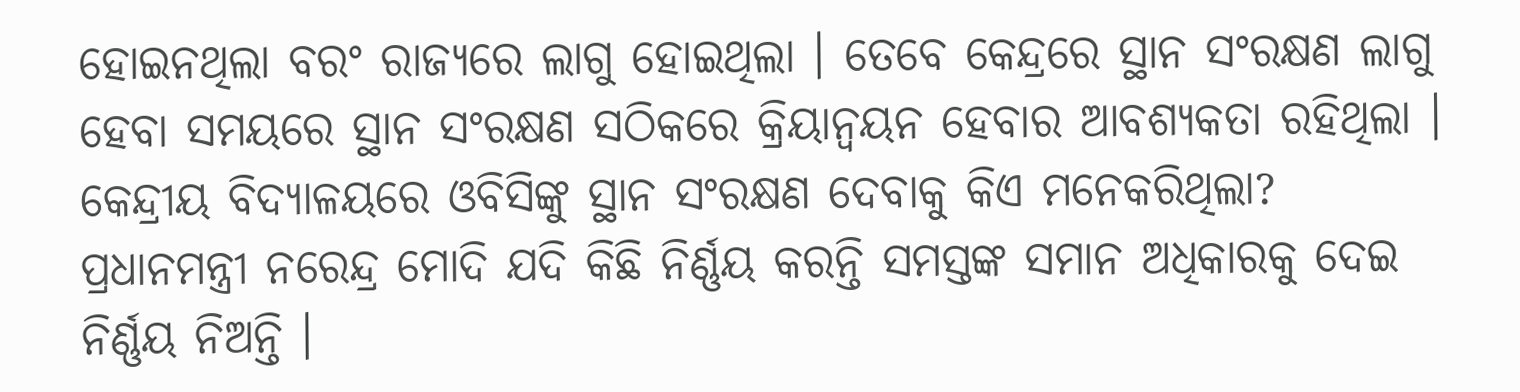ହୋଇନଥିଲା ବରଂ ରାଜ୍ୟରେ ଲାଗୁ ହୋଇଥିଲା । ତେବେ କେନ୍ଦ୍ରରେ ସ୍ଥାନ ସଂରକ୍ଷଣ ଲାଗୁ ହେବା ସମୟରେ ସ୍ଥାନ ସଂରକ୍ଷଣ ସଠିକରେ କ୍ରିୟାନ୍ୱୟନ ହେବାର ଆବଶ୍ୟକତା ରହିଥିଲା । କେନ୍ଦ୍ରୀୟ ବିଦ୍ୟାଳୟରେ ଓବିସିଙ୍କୁ ସ୍ଥାନ ସଂରକ୍ଷଣ ଦେବାକୁ କିଏ ମନେକରିଥିଲା?
ପ୍ରଧାନମନ୍ତ୍ରୀ ନରେନ୍ଦ୍ର ମୋଦି ଯଦି କିଛି ନିର୍ଣ୍ଣୟ କରନ୍ତି ସମସ୍ତଙ୍କ ସମାନ ଅଧିକାରକୁ ଦେଇ ନିର୍ଣ୍ଣୟ ନିଅନ୍ତି ।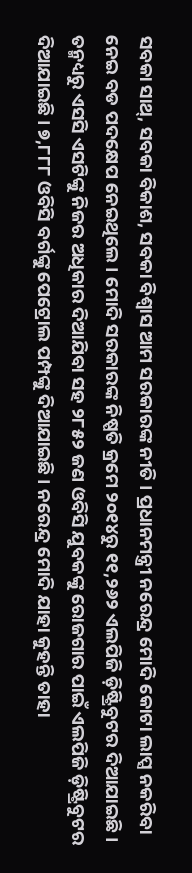ସବକା ସାଥ୍, ସବକା ବିକାଶ, ସବକା ବିଶ୍ୱାସ ଆମ ସରକାରଙ୍କ ନୀତି । ପ୍ରଧାନମନ୍ତ୍ରୀ ନରେନ୍ଦ୍ର ମୋଦି କୋଟା ଲାପ୍ସ ନକରିବା ନେଇ ବଡ ପଦକ୍ଷେପ ନେଇଥିଲେ । ମୋଦି ସରକାରଙ୍କ ନିଷ୍ପତି କ୍ରମେ ୨୦୧୪ରୁ ୧୧,୨୬୨ ଏଲପିଜି ଡ଼ିଷ୍ଟ୍ରିବୁଟର ଦିଆଯାଇଛି । ତନ୍ମଧ୍ୟରୁ ଏସସି ଏସଟିଙ୍କୁ ନିଜର ଅଧିକାର ଦିଆଯିବା ସହ ୨୮୫୨ ଜଣ ଓବିସି ଯୁବକଙ୍କୁ ରୋଜଗାର ପାଇଁ ଏଲପିଜି ଡ଼ିଷ୍ଟ୍ରିବୁଟର ଦିଆଯାଇଛି । ୭,୮୮୮ ଓବିସି ବର୍ଗଙ୍କୁ ପେଟ୍ରୋଲ ପମ୍ପଙ୍କୁ ଦିଆଯାଇଛି । ନରେନ୍ଦ୍ର ମୋଦି ଯାହା କୁହନ୍ତି ତାହା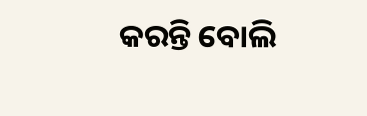କରନ୍ତି ବୋଲି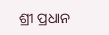ଶ୍ରୀ ପ୍ରଧାନ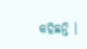କହିଛନ୍ତି ।